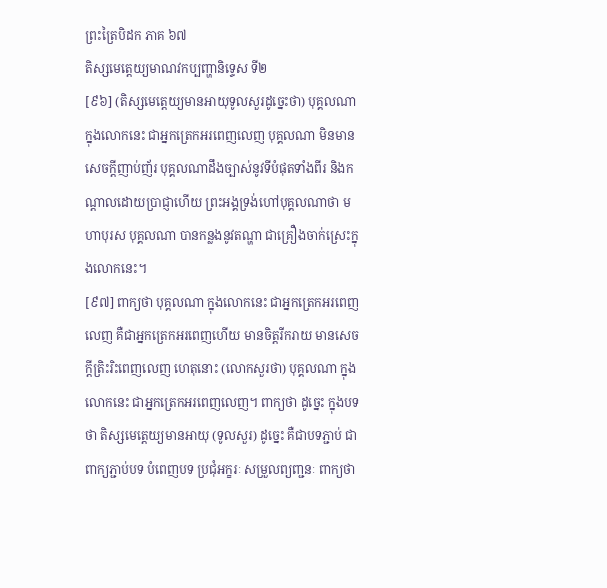ព្រះត្រៃបិដក ភាគ ៦៧
តិស្សមេត្តេយ្យមាណវកប្បញ្ហានិទ្ទេស ទី២
[៩៦] (តិស្សមេតេ្តយ្យមានអាយុទូលសួរដូច្នេះថា) បុគ្គលណា ក្នុងលោកនេះ ជាអ្នកត្រេកអរពេញលេញ បុគ្គលណា មិនមានសេចក្តីញាប់ញ័រ បុគ្គលណាដឹងច្បាស់នូវទីបំផុតទាំងពីរ និងកណ្តាលដោយប្រាជ្ញាហើយ ព្រះអង្គទ្រង់ហៅបុគ្គលណាថា មហាបុរស បុគ្គលណា បានកន្លងនូវតណ្ហា ជាគ្រឿងចាក់ស្រេះក្នុងលោកនេះ។
[៩៧] ពាក្យថា បុគ្គលណា ក្នុងលោកនេះ ជាអ្នកត្រេកអរពេញលេញ គឺជាអ្នកត្រេកអរពេញហើយ មានចិត្តរីករាយ មានសេចក្តីត្រិះរិះពេញលេញ ហេតុនោះ (លោកសួរថា) បុគ្គលណា ក្នុងលោកនេះ ជាអ្នកត្រេកអរពេញលេញ។ ពាក្យថា ដូច្នេះ ក្នុងបទថា តិស្សមេត្តេយ្យមានអាយុ (ទូលសួរ) ដូច្នេះ គឺជាបទភ្ជាប់ ជាពាក្យភ្ជាប់បទ បំពេញបទ ប្រជុំអក្ខរៈ សម្រួលព្យញ្ជនៈ ពាក្យថា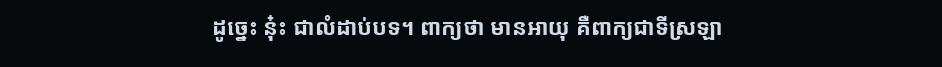ដូច្នេះ នុ៎ះ ជាលំដាប់បទ។ ពាក្យថា មានអាយុ គឺពាក្យជាទីស្រឡា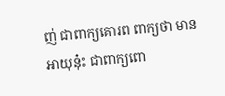ញ់ ជាពាក្យគោរព ពាក្យថា មានអាយុនុ៎ះ ជាពាក្យពោ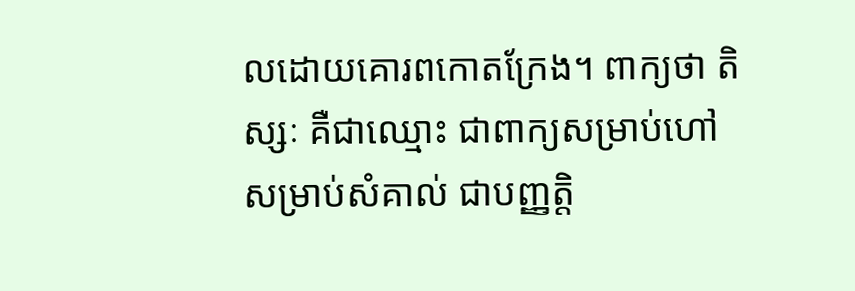លដោយគោរពកោតក្រែង។ ពាក្យថា តិស្សៈ គឺជាឈ្មោះ ជាពាក្យសម្រាប់ហៅ សម្រាប់សំគាល់ ជាបញ្ញត្តិ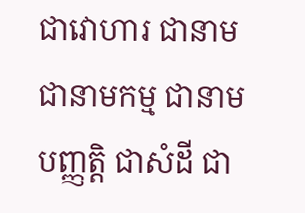ជាវោហារ ជានាម ជានាមកម្ម ជានាមបញ្ញត្តិ ជាសំដី ជា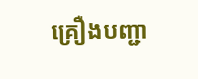គ្រឿងបញ្ជា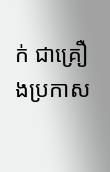ក់ ជាគ្រឿងប្រកាស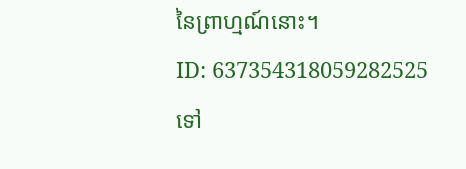នៃព្រាហ្មណ៍នោះ។
ID: 637354318059282525
ទៅ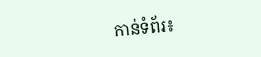កាន់ទំព័រ៖